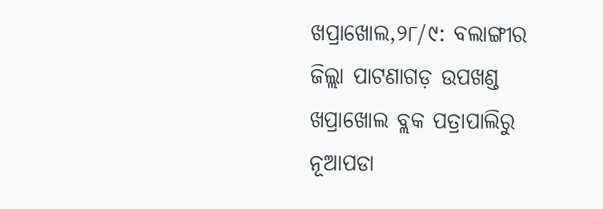ଖପ୍ରାଖୋଲ,୨୮/୯: ବଲାଙ୍ଗୀର ଜିଲ୍ଲା ପାଟଣାଗଡ଼ ଉପଖଣ୍ଡ ଖପ୍ରାଖୋଲ ବ୍ଲକ ପତ୍ରାପାଲିରୁ ନୂଆପଡା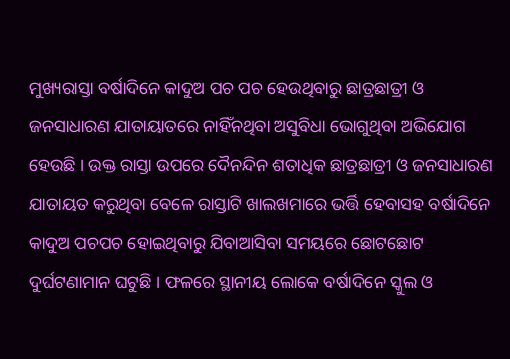ମୁଖ୍ୟରାସ୍ତା ବର୍ଷାଦିନେ କାଦୁଅ ପଚ ପଚ ହେଉଥିବାରୁ ଛାତ୍ରଛାତ୍ରୀ ଓ ଜନସାଧାରଣ ଯାତାୟାତରେ ନାହିଁନଥିବା ଅସୁବିଧା ଭୋଗୁଥିବା ଅଭିଯୋଗ ହେଉଛି । ଉକ୍ତ ରାସ୍ତା ଉପରେ ଦୈନନ୍ଦିନ ଶତାଧିକ ଛାତ୍ରଛାତ୍ରୀ ଓ ଜନସାଧାରଣ ଯାତାୟତ କରୁଥିବା ବେଳେ ରାସ୍ତାଟି ଖାଲଖମାରେ ଭର୍ତ୍ତି ହେବାସହ ବର୍ଷାଦିନେ କାଦୁଅ ପଚପଚ ହୋଇଥିବାରୁ ଯିବାଆସିବା ସମୟରେ ଛୋଟଛୋଟ ଦୁର୍ଘଟଣାମାନ ଘଟୁଛି । ଫଳରେ ସ୍ଥାନୀୟ ଲୋକେ ବର୍ଷାଦିନେ ସ୍କୁଲ ଓ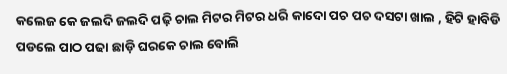କଲେଜ କେ ଜଲଦି ଜଲଦି ପଢ଼ି ଚାଲ ମିଟର ମିଟର ଧରି କାଦୋ ପଚ ପଚ ଦସଟା ଖାଲ , ହିଟି ହାବିଡି ପଡଲେ ପାଠ ପଢା ଛାଡ଼ି ଘରକେ ଚାଲ ବୋଲି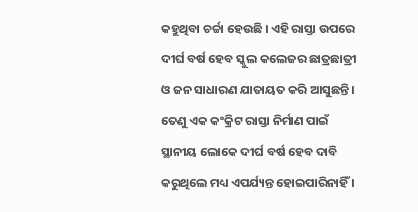କହୁଥିବା ଚର୍ଚ୍ଚା ହେଉଛି । ଏହି ରାସ୍ତା ଉପରେ ଦୀର୍ଘ ବର୍ଷ ହେବ ସ୍କୁଲ କଲେଜର ଛାତ୍ରଛାତ୍ରୀ ଓ ଜନ ସାଧାରଣ ଯାତାୟତ କରି ଆସୁଛନ୍ତି । ତେଣୁ ଏକ କଂକ୍ରିଟ ରାସ୍ତା ନିର୍ମାଣ ପାଇଁ ସ୍ଥାନୀୟ ଲୋକେ ଦୀର୍ଘ ବର୍ଷ ହେବ ଦାବି କରୁଥିଲେ ମଧ୍ୟ ଏପର୍ଯ୍ୟନ୍ତ ହୋଇପାରିନାହିଁ ।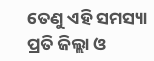ତେଣୁ ଏହି ସମସ୍ୟା ପ୍ରତି ଜିଲ୍ଲା ଓ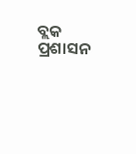ବ୍ଲକ ପ୍ରଶାସନ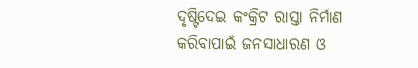ଦୃଷ୍ଟିଦେଇ କଂକ୍ରିଟ ରାସ୍ତା ନିର୍ମାଣ କରିବାପାଇଁ ଜନସାଧାରଣ ଓ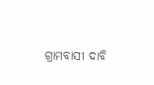ଗ୍ରାମବାସୀ ଦାବି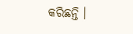କରିଛନ୍ତି ।